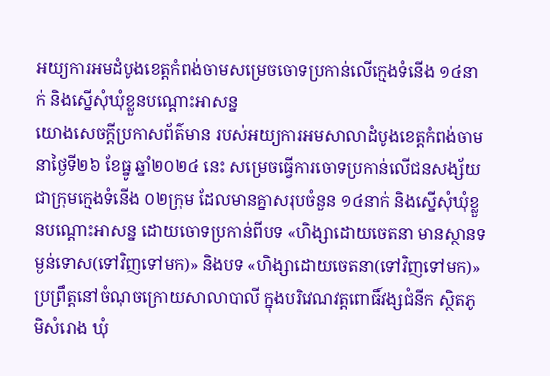អយ្យការអមដំបូងខេត្តកំពង់ចាមសម្រេចចោទប្រកាន់លើក្មេងទំនើង ១៤នាក់ និងស្នើសុំឃុំខ្លួនបណ្ដោះអាសន្ន
យោងសេចក្ដីប្រកាសព័ត៌មាន របស់អយ្យការអមសាលាដំបូងខេត្តកំពង់ចាម នាថ្ងៃទី២៦ ខែធ្នូ ឆ្នាំ២០២៤ នេះ សម្រេចធ្វើការចោទប្រកាន់លើជនសង្ស័យ ជាក្រុមក្មេងទំនើង ០២ក្រុម ដែលមានគ្នាសរុបចំនួន ១៤នាក់ និងស្នើសុំឃុំខ្លួនបណ្ដោះអាសន្ន ដោយចោទប្រកាន់ពីបទ «ហិង្សាដោយចេតនា មានស្ថានទម្ងន់ទោស(ទៅវិញទៅមក)» និងបទ «ហិង្សាដោយចេតនា(ទៅវិញទៅមក)» ប្រព្រឹត្តនៅចំណុចក្រោយសាលាបាលី ក្នុងបរិវេណវត្តពោធិ៍វង្សជំនីក ស្ថិតភូមិសំរោង ឃុំ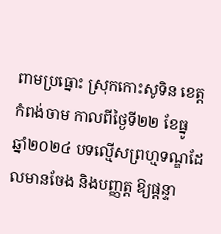ពាមប្រធ្នោះ ស្រុកកោះសូទិន ខេត្តកំពង់ចាម កាលពីថ្ងៃទី២២ ខែធ្នូ ឆ្នាំ២០២៤ បទល្មើសព្រហ្មទណ្ឌដែលមានចែង និងបញ្ញត្ត ឱ្យផ្តន្ទា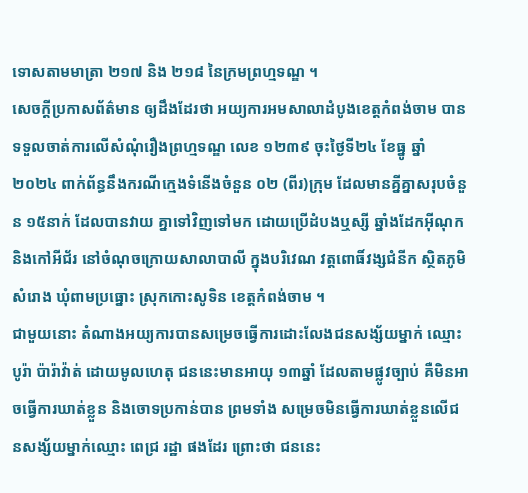ទោសតាមមាត្រា ២១៧ និង ២១៨ នៃក្រមព្រហ្មទណ្ឌ ។
សេចក្ដីប្រកាសព័ត៌មាន ឲ្យដឹងដែរថា អយ្យការអមសាលាដំបូងខេត្តកំពង់ចាម បានទទួលចាត់ការលើសំណុំរឿងព្រហ្មទណ្ឌ លេខ ១២៣៩ ចុះថ្ងៃទី២៤ ខែធ្នូ ឆ្នាំ២០២៤ ពាក់ព័ន្ធនឹងករណីក្មេងទំនើងចំនួន ០២ (ពីរ)ក្រុម ដែលមានគ្នីគ្នាសរុបចំនួន ១៥នាក់ ដែលបានវាយ គ្នាទៅវិញទៅមក ដោយប្រើដំបងឬស្សី ឆ្នាំងដែកអ៊ីណុក និងកៅអីជ័រ នៅចំណុចក្រោយសាលាបាលី ក្នុងបរិវេណ វត្តពោធិ៍វង្សជំនីក ស្ថិតភូមិសំរោង ឃុំពាមប្រធ្នោះ ស្រុកកោះសូទិន ខេត្តកំពង់ចាម ។
ជាមួយនោះ តំណាងអយ្យការបានសម្រេចធ្វើការដោះលែងជនសង្ស័យម្នាក់ ឈ្មោះ បូរ៉ា ប៉ារ៉ាវ៉ាត់ ដោយមូលហេតុ ជននេះមានអាយុ ១៣ឆ្នាំ ដែលតាមផ្លូវច្បាប់ គឺមិនអាចធ្វើការឃាត់ខ្លួន និងចោទប្រកាន់បាន ព្រមទាំង សម្រេចមិនធ្វើការឃាត់ខ្លួនលើជនសង្ស័យម្នាក់ឈ្មោះ ពេជ្រ រដ្ឋា ផងដែរ ព្រោះថា ជននេះ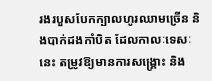រងរបួសបែកក្បាលហូរឈាមច្រើន និងបាក់ដងកាំបិត ដែលកាលៈទេសៈនេះ តម្រូវឱ្យមានការសង្គ្រោះ និង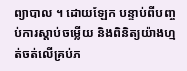ព្យាបាល ។ ដោយឡែក បន្ទាប់ពីបញ្ចប់ការស្តាប់ចម្លើយ និងពិនិត្យយ៉ាងហ្មត់ចត់លើគ្រប់ភ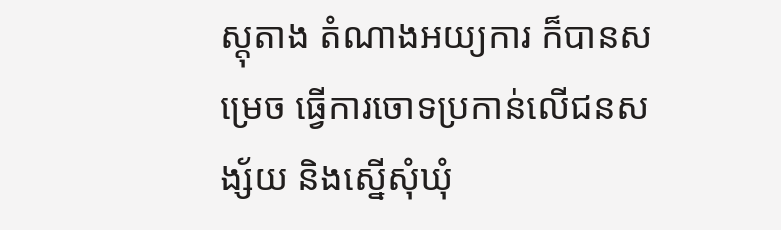ស្តុតាង តំណាងអយ្យការ ក៏បានសម្រេច ធ្វើការចោទប្រកាន់លើជនសង្ស័យ និងស្នើសុំឃុំ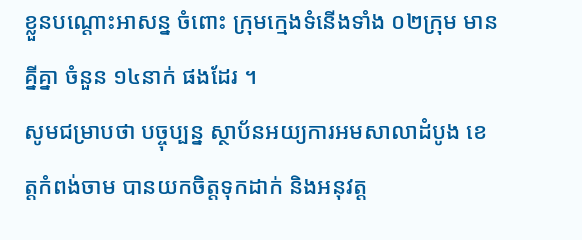ខ្លួនបណ្ដោះអាសន្ន ចំពោះ ក្រុមក្មេងទំនើងទាំង ០២ក្រុម មានគ្នីគ្នា ចំនួន ១៤នាក់ ផងដែរ ។
សូមជម្រាបថា បច្ចុប្បន្ន ស្ថាប័នអយ្យការអមសាលាដំបូង ខេត្តកំពង់ចាម បានយកចិត្តទុកដាក់ និងអនុវត្ត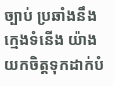ច្បាប់ ប្រឆាំងនឹងក្មេងទំនើង យ៉ាងយកចិត្តទុកដាក់បំ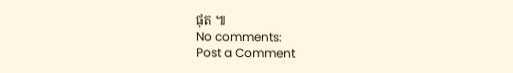ផុត ៕
No comments:
Post a Comment